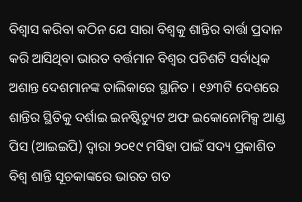ବିଶ୍ୱାସ କରିବା କଠିନ ଯେ ସାରା ବିଶ୍ୱକୁ ଶାନ୍ତିର ବାର୍ତ୍ତା ପ୍ରଦାନ କରି ଆସିଥିବା ଭାରତ ବର୍ତ୍ତମାନ ବିଶ୍ୱର ପଚିଶଟି ସର୍ବାଧିକ ଅଶାନ୍ତ ଦେଶମାନଙ୍କ ତାଲିକାରେ ସ୍ଥାନିତ । ୧୬୩ଟି ଦେଶରେ ଶାନ୍ତିର ସ୍ଥିତିକୁ ଦର୍ଶାଇ ଇନଷ୍ଟିଚ୍ୟୁଟ ଅଫ ଇକୋନୋମିକ୍ସ ଆଣ୍ଡ ପିସ (ଆଇଇପି) ଦ୍ୱାରା ୨୦୧୯ ମସିହା ପାଇଁ ସଦ୍ୟ ପ୍ରକାଶିତ ବିଶ୍ୱ ଶାନ୍ତି ସୂଚକାଙ୍କରେ ଭାରତ ଗତ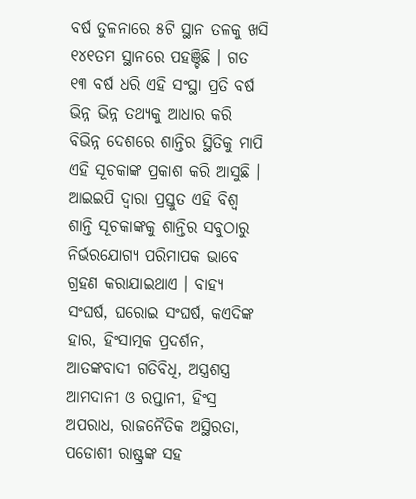ବର୍ଷ ତୁଳନାରେ ୫ଟି ସ୍ଥାନ ତଳକୁ ଖସି ୧୪୧ତମ ସ୍ଥାନରେ ପହଞ୍ଚିଛି । ଗତ ୧୩ ବର୍ଷ ଧରି ଏହି ସଂସ୍ଥା ପ୍ରତି ବର୍ଷ ଭିନ୍ନ ଭିନ୍ନ ତଥ୍ୟକୁ ଆଧାର କରି ବିଭିନ୍ନ ଦେଶରେ ଶାନ୍ତିର ସ୍ଥିତିକୁ ମାପି ଏହି ସୂଚକାଙ୍କ ପ୍ରକାଶ କରି ଆସୁଛି । ଆଇଇପି ଦ୍ୱାରା ପ୍ରସ୍ତୁତ ଏହି ବିଶ୍ୱ ଶାନ୍ତି ସୂଚକାଙ୍କକୁ ଶାନ୍ତିର ସବୁଠାରୁ ନିର୍ଭରଯୋଗ୍ୟ ପରିମାପକ ଭାବେ ଗ୍ରହଣ କରାଯାଇଥାଏ । ବାହ୍ୟ ସଂଘର୍ଷ, ଘରୋଇ ସଂଘର୍ଷ, କଏଦିଙ୍କ ହାର, ହିଂସାତ୍ମକ ପ୍ରଦର୍ଶନ, ଆତଙ୍କବାଦୀ ଗତିବିଧି, ଅସ୍ତ୍ରଶସ୍ତ୍ର ଆମଦାନୀ ଓ ରପ୍ତାନୀ, ହିଂସ୍ର ଅପରାଧ, ରାଜନୈତିକ ଅସ୍ଥିରତା, ପଡୋଶୀ ରାଷ୍ଟ୍ରଙ୍କ ସହ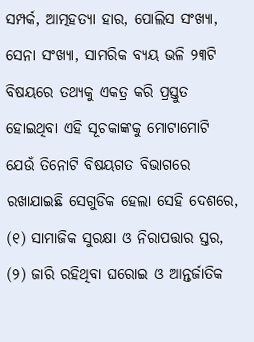ସମ୍ପର୍କ, ଆତ୍ମହତ୍ୟା ହାର, ପୋଲିସ ସଂଖ୍ୟା, ସେନା ସଂଖ୍ୟା, ସାମରିକ ବ୍ୟୟ ଭଳି ୨୩ଟି ବିଷୟରେ ତଥ୍ୟକୁ ଏକତ୍ର କରି ପ୍ରସ୍ତୁତ ହୋଇଥିବା ଏହି ସୂଚକାଙ୍କକୁ ମୋଟାମୋଟି ଯେଉଁ ତିନୋଟି ବିଷୟଗତ ବିଭାଗରେ ରଖାଯାଇଛି ସେଗୁଡିକ ହେଲା ସେହି ଦେଶରେ, (୧) ସାମାଜିକ ସୁରକ୍ଷା ଓ ନିରାପତ୍ତାର ସ୍ତର, (୨) ଜାରି ରହିଥିବା ଘରୋଇ ଓ ଆନ୍ତର୍ଜାତିକ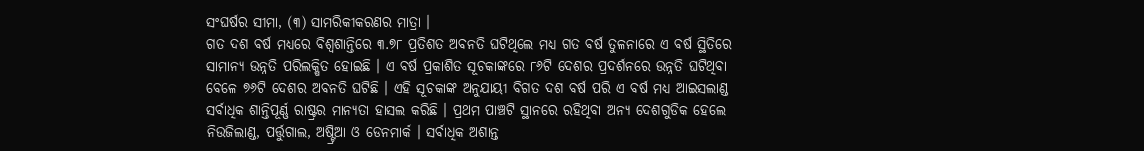ସଂଘର୍ଷର ସୀମା, (୩) ସାମରିକୀକରଣର ମାତ୍ରା ।
ଗତ ଦଶ ବର୍ଷ ମଧ୍ୟରେ ବିଶ୍ୱଶାନ୍ତିରେ ୩.୭୮ ପ୍ରତିଶତ ଅବନତି ଘଟିଥିଲେ ମଧ୍ୟ ଗତ ବର୍ଷ ତୁଳନାରେ ଏ ବର୍ଷ ସ୍ଥିତିରେ ସାମାନ୍ୟ ଉନ୍ନତି ପରିଲକ୍ଷିତ ହୋଇଛି । ଏ ବର୍ଷ ପ୍ରକାଶିତ ସୂଚକାଙ୍କରେ ୮୬ଟି ଦେଶର ପ୍ରଦର୍ଶନରେ ଉନ୍ନତି ଘଟିଥିବା ବେଳେ ୭୬ଟି ଦେଶର ଅବନତି ଘଟିଛି । ଏହି ସୂଚକାଙ୍କ ଅନୁଯାୟୀ ବିଗତ ଦଶ ବର୍ଷ ପରି ଏ ବର୍ଷ ମଧ୍ୟ ଆଇସଲାଣ୍ଡ ସର୍ବାଧିକ ଶାନ୍ତିପୂର୍ଣ୍ଣ ରାଷ୍ଟ୍ରର ମାନ୍ୟତା ହାସଲ କରିଛି । ପ୍ରଥମ ପାଞ୍ଚଟି ସ୍ଥାନରେ ରହିଥିବା ଅନ୍ୟ ଦେଶଗୁଡିକ ହେଲେ ନିଉଜିଲାଣ୍ଡ, ପର୍ତ୍ତୁଗାଲ, ଅଷ୍ଟ୍ରିଆ ଓ ଡେନମାର୍କ । ସର୍ବାଧିକ ଅଶାନ୍ତ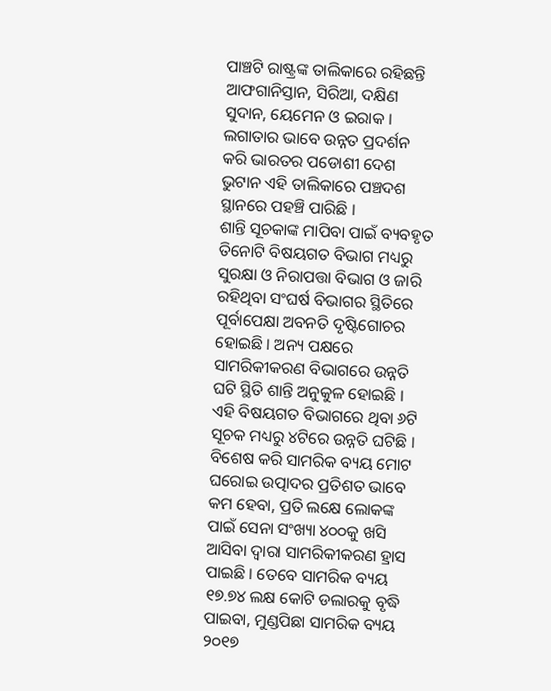ପାଞ୍ଚଟି ରାଷ୍ଟ୍ରଙ୍କ ତାଲିକାରେ ରହିଛନ୍ତି ଆଫଗାନିସ୍ତାନ, ସିରିଆ, ଦକ୍ଷିଣ ସୁଦାନ, ୟେମେନ ଓ ଇରାକ । ଲଗାତାର ଭାବେ ଉନ୍ନତ ପ୍ରଦର୍ଶନ କରି ଭାରତର ପଡୋଶୀ ଦେଶ ଭୁଟାନ ଏହି ତାଲିକାରେ ପଞ୍ଚଦଶ ସ୍ଥାନରେ ପହଞ୍ଚି ପାରିଛି ।
ଶାନ୍ତି ସୂଚକାଙ୍କ ମାପିବା ପାଇଁ ବ୍ୟବହୃତ ତିନୋଟି ବିଷୟଗତ ବିଭାଗ ମଧ୍ୟରୁ ସୁରକ୍ଷା ଓ ନିରାପତ୍ତା ବିଭାଗ ଓ ଜାରି ରହିଥିବା ସଂଘର୍ଷ ବିଭାଗର ସ୍ଥିତିରେ ପୂର୍ବାପେକ୍ଷା ଅବନତି ଦୃଷ୍ଟିଗୋଚର ହୋଇଛି । ଅନ୍ୟ ପକ୍ଷରେ ସାମରିକୀକରଣ ବିଭାଗରେ ଉନ୍ନତି ଘଟି ସ୍ଥିତି ଶାନ୍ତି ଅନୁକୁଳ ହୋଇଛି । ଏହି ବିଷୟଗତ ବିଭାଗରେ ଥିବା ୬ଟି ସୂଚକ ମଧ୍ୟରୁ ୪ଟିରେ ଉନ୍ନତି ଘଟିଛି । ବିଶେଷ କରି ସାମରିକ ବ୍ୟୟ ମୋଟ ଘରୋଇ ଉତ୍ପାଦର ପ୍ରତିଶତ ଭାବେ କମ ହେବା, ପ୍ରତି ଲକ୍ଷେ ଲୋକଙ୍କ ପାଇଁ ସେନା ସଂଖ୍ୟା ୪୦୦କୁ ଖସି ଆସିବା ଦ୍ୱାରା ସାମରିକୀକରଣ ହ୍ରାସ ପାଇଛି । ତେବେ ସାମରିକ ବ୍ୟୟ ୧୭.୭୪ ଲକ୍ଷ କୋଟି ଡଲାରକୁ ବୃଦ୍ଧି ପାଇବା, ମୁଣ୍ଡପିଛା ସାମରିକ ବ୍ୟୟ ୨୦୧୭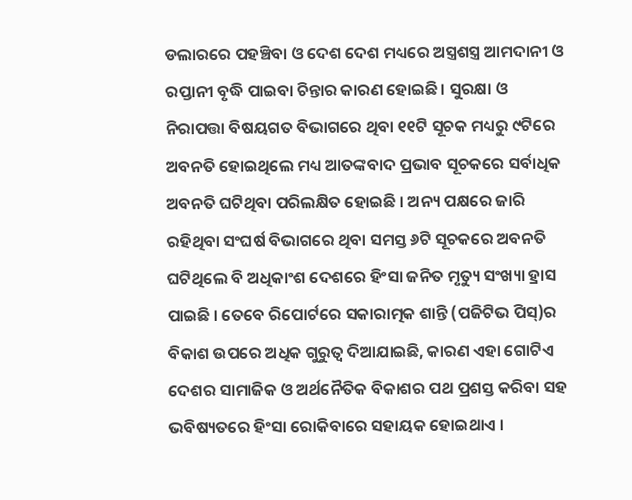ଡଲାରରେ ପହଞ୍ଚିବା ଓ ଦେଶ ଦେଶ ମଧ୍ୟରେ ଅସ୍ତ୍ରଶସ୍ତ୍ର ଆମଦାନୀ ଓ ରପ୍ତାନୀ ବୃଦ୍ଧି ପାଇବା ଚିନ୍ତାର କାରଣ ହୋଇଛି । ସୁରକ୍ଷା ଓ ନିରାପତ୍ତା ବିଷୟଗତ ବିଭାଗରେ ଥିବା ୧୧ଟି ସୂଚକ ମଧ୍ୟରୁ ୯ଟିରେ ଅବନତି ହୋଇଥିଲେ ମଧ୍ୟ ଆତଙ୍କବାଦ ପ୍ରଭାବ ସୂଚକରେ ସର୍ବାଧିକ ଅବନତି ଘଟିଥିବା ପରିଲକ୍ଷିତ ହୋଇଛି । ଅନ୍ୟ ପକ୍ଷରେ ଜାରି ରହିଥିବା ସଂଘର୍ଷ ବିଭାଗରେ ଥିବା ସମସ୍ତ ୬ଟି ସୂଚକରେ ଅବନତି ଘଟିଥିଲେ ବି ଅଧିକାଂଶ ଦେଶରେ ହିଂସା ଜନିତ ମୃତ୍ୟୁ ସଂଖ୍ୟା ହ୍ରାସ ପାଇଛି । ତେବେ ରିପୋର୍ଟରେ ସକାରାତ୍ମକ ଶାନ୍ତି (ପଜିଟିଭ ପିସ୍)ର ବିକାଶ ଉପରେ ଅଧିକ ଗୁରୁତ୍ୱ ଦିଆଯାଇଛି, କାରଣ ଏହା ଗୋଟିଏ ଦେଶର ସାମାଜିକ ଓ ଅର୍ଥନୈତିକ ବିକାଶର ପଥ ପ୍ରଶସ୍ତ କରିବା ସହ ଭବିଷ୍ୟତରେ ହିଂସା ରୋକିବାରେ ସହାୟକ ହୋଇଥାଏ ।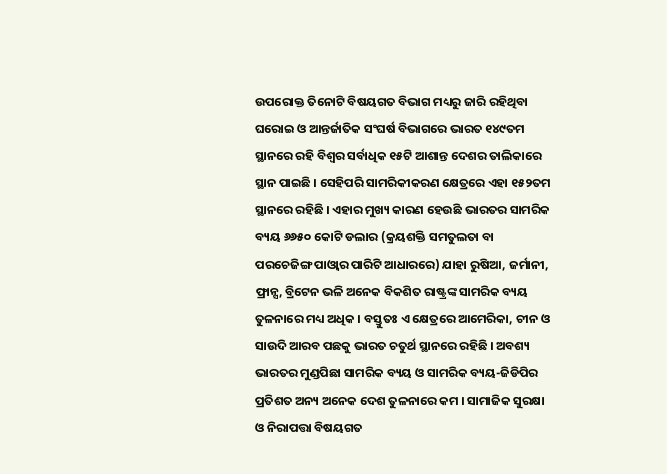ଉପରୋକ୍ତ ତିନୋଟି ବିଷୟଗତ ବିଭାଗ ମଧ୍ୟରୁ ଜାରି ରହିଥିବା ଘରୋଇ ଓ ଆନ୍ତର୍ଜାତିକ ସଂଘର୍ଷ ବିଭାଗରେ ଭାରତ ୧୪୯ତମ ସ୍ଥାନରେ ରହି ବିଶ୍ୱର ସର୍ବାଧିକ ୧୫ଟି ଆଶାନ୍ତ ଦେଶର ତାଲିକାରେ ସ୍ଥାନ ପାଇଛି । ସେହିପରି ସାମରିକୀକରଣ କ୍ଷେତ୍ରରେ ଏହା ୧୫୨ତମ ସ୍ଥାନରେ ରହିଛି । ଏହାର ମୁଖ୍ୟ କାରଣ ହେଉଛି ଭାରତର ସାମରିକ ବ୍ୟୟ ୬୬୫୦ କୋଟି ଡଲାର (କ୍ରୟଶକ୍ତି ସମତୁଲତା ବା ପରଚେଜିଙ୍ଗ ପାଓ୍ଵାର ପାରିଟି ଆଧାରରେ) ଯାହା ରୁଷିଆ, ଜର୍ମାନୀ, ଫ୍ରାନ୍ସ, ବ୍ରିଟେନ ଭଳି ଅନେକ ବିକଶିତ ରାଷ୍ଟ୍ରଙ୍କ ସାମରିକ ବ୍ୟୟ ତୁଳନାରେ ମଧ୍ୟ ଅଧିକ । ବସ୍ତୁତଃ ଏ କ୍ଷେତ୍ରରେ ଆମେରିକା, ଚୀନ ଓ ସାଉଦି ଆରବ ପଛକୁ ଭାରତ ଚତୁର୍ଥ ସ୍ଥାନରେ ରହିଛି । ଅବଶ୍ୟ ଭାରତର ମୁଣ୍ଡପିଛା ସାମରିକ ବ୍ୟୟ ଓ ସାମରିକ ବ୍ୟୟ-ଜିଡିପିର ପ୍ରତିଶତ ଅନ୍ୟ ଅନେକ ଦେଶ ତୁଳନାରେ କମ । ସାମାଜିକ ସୁରକ୍ଷା ଓ ନିରାପତ୍ତା ବିଷୟଗତ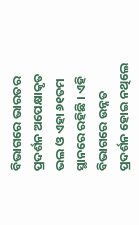ବିଭାଗରେ ଭାରତର ପ୍ରଦର୍ଶନ ଅପେକ୍ଷାକୃତ ଭଲ ଓ ଏହା ୬୧ତମ ସ୍ଥାନରେ ରହିଛି । ଏହି ବିଭାଗରେ ଉନ୍ନତ ପ୍ରଦର୍ଶନ ହୋଇ ନଥିଲେ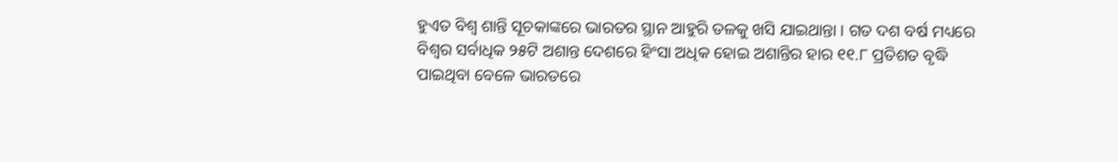ହୁଏତ ବିଶ୍ୱ ଶାନ୍ତି ସୂଚକାଙ୍କରେ ଭାରତର ସ୍ଥାନ ଆହୁରି ତଳକୁ ଖସି ଯାଇଥାନ୍ତା । ଗତ ଦଶ ବର୍ଷ ମଧ୍ୟରେ ବିଶ୍ୱର ସର୍ବାଧିକ ୨୫ଟି ଅଶାନ୍ତ ଦେଶରେ ହିଂସା ଅଧିକ ହୋଇ ଅଶାନ୍ତିର ହାର ୧୧.୮ ପ୍ରତିଶତ ବୃଦ୍ଧି ପାଇଥିବା ବେଳେ ଭାରତରେ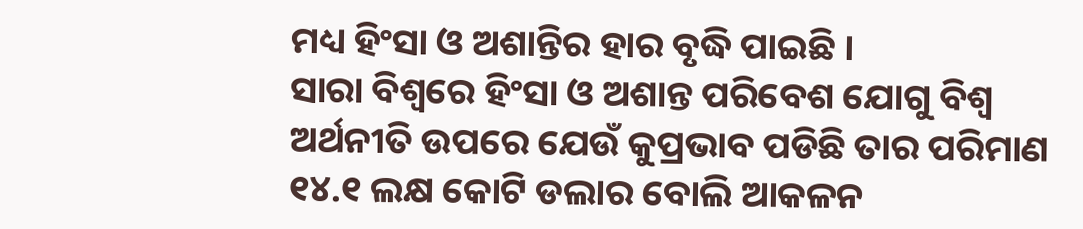ମଧ୍ୟ ହିଂସା ଓ ଅଶାନ୍ତିର ହାର ବୃଦ୍ଧି ପାଇଛି ।
ସାରା ବିଶ୍ୱରେ ହିଂସା ଓ ଅଶାନ୍ତ ପରିବେଶ ଯୋଗୁ ବିଶ୍ୱ ଅର୍ଥନୀତି ଉପରେ ଯେଉଁ କୁପ୍ରଭାବ ପଡିଛି ତାର ପରିମାଣ ୧୪.୧ ଲକ୍ଷ କୋଟି ଡଲାର ବୋଲି ଆକଳନ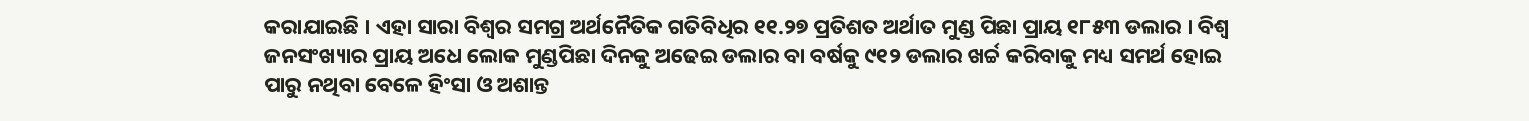କରାଯାଇଛି । ଏହା ସାରା ବିଶ୍ୱର ସମଗ୍ର ଅର୍ଥନୈତିକ ଗତିବିଧିର ୧୧.୨୭ ପ୍ରତିଶତ ଅର୍ଥାତ ମୁଣ୍ଡ ପିଛା ପ୍ରାୟ ୧୮୫୩ ଡଲାର । ବିଶ୍ୱ ଜନସଂଖ୍ୟାର ପ୍ରାୟ ଅଧେ ଲୋକ ମୁଣ୍ଡପିଛା ଦିନକୁ ଅଢେଇ ଡଲାର ବା ବର୍ଷକୁ ୯୧୨ ଡଲାର ଖର୍ଚ୍ଚ କରିବାକୁ ମଧ୍ୟ ସମର୍ଥ ହୋଇ ପାରୁ ନଥିବା ବେଳେ ହିଂସା ଓ ଅଶାନ୍ତ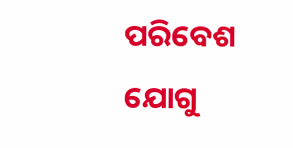ପରିବେଶ ଯୋଗୁ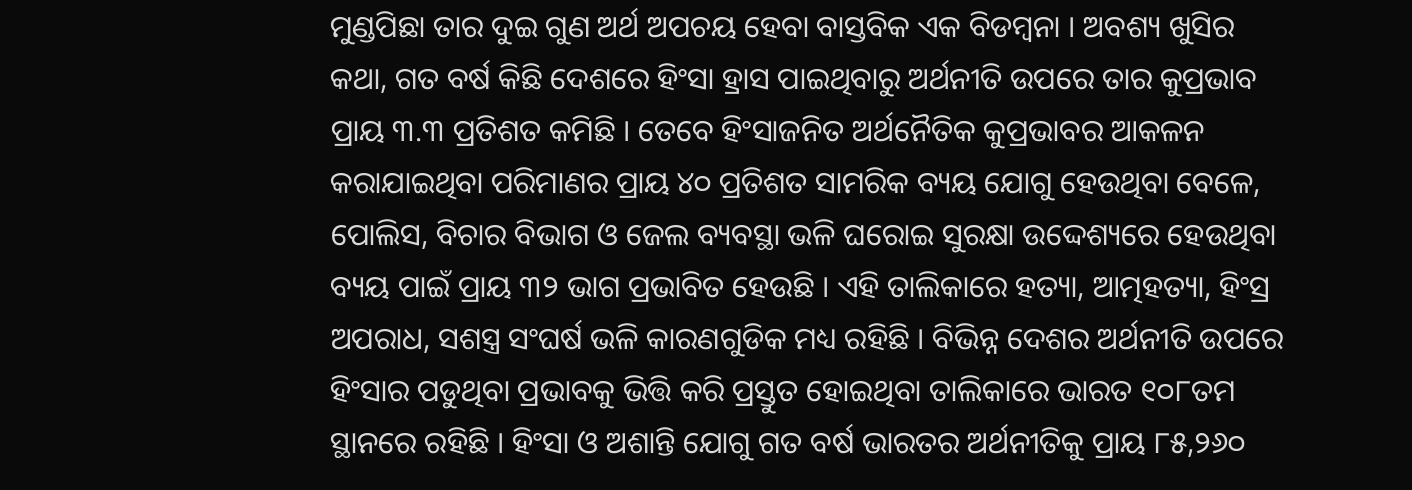ମୁଣ୍ଡପିଛା ତାର ଦୁଇ ଗୁଣ ଅର୍ଥ ଅପଚୟ ହେବା ବାସ୍ତବିକ ଏକ ବିଡମ୍ବନା । ଅବଶ୍ୟ ଖୁସିର କଥା, ଗତ ବର୍ଷ କିଛି ଦେଶରେ ହିଂସା ହ୍ରାସ ପାଇଥିବାରୁ ଅର୍ଥନୀତି ଉପରେ ତାର କୁପ୍ରଭାବ ପ୍ରାୟ ୩.୩ ପ୍ରତିଶତ କମିଛି । ତେବେ ହିଂସାଜନିତ ଅର୍ଥନୈତିକ କୁପ୍ରଭାବର ଆକଳନ କରାଯାଇଥିବା ପରିମାଣର ପ୍ରାୟ ୪୦ ପ୍ରତିଶତ ସାମରିକ ବ୍ୟୟ ଯୋଗୁ ହେଉଥିବା ବେଳେ, ପୋଲିସ, ବିଚାର ବିଭାଗ ଓ ଜେଲ ବ୍ୟବସ୍ଥା ଭଳି ଘରୋଇ ସୁରକ୍ଷା ଉଦ୍ଦେଶ୍ୟରେ ହେଉଥିବା ବ୍ୟୟ ପାଇଁ ପ୍ରାୟ ୩୨ ଭାଗ ପ୍ରଭାବିତ ହେଉଛି । ଏହି ତାଲିକାରେ ହତ୍ୟା, ଆତ୍ମହତ୍ୟା, ହିଂସ୍ର ଅପରାଧ, ସଶସ୍ତ୍ର ସଂଘର୍ଷ ଭଳି କାରଣଗୁଡିକ ମଧ୍ୟ ରହିଛି । ବିଭିନ୍ନ ଦେଶର ଅର୍ଥନୀତି ଉପରେ ହିଂସାର ପଡୁଥିବା ପ୍ରଭାବକୁ ଭିତ୍ତି କରି ପ୍ରସ୍ତୁତ ହୋଇଥିବା ତାଲିକାରେ ଭାରତ ୧୦୮ତମ ସ୍ଥାନରେ ରହିଛି । ହିଂସା ଓ ଅଶାନ୍ତି ଯୋଗୁ ଗତ ବର୍ଷ ଭାରତର ଅର୍ଥନୀତିକୁ ପ୍ରାୟ ୮୫,୨୬୦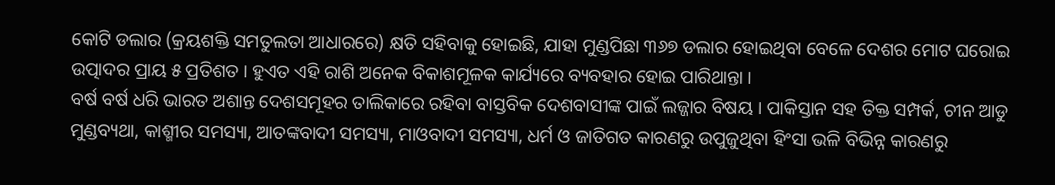କୋଟି ଡଲାର (କ୍ରୟଶକ୍ତି ସମତୁଲତା ଆଧାରରେ) କ୍ଷତି ସହିବାକୁ ହୋଇଛି, ଯାହା ମୁଣ୍ଡପିଛା ୩୬୭ ଡଲାର ହୋଇଥିବା ବେଳେ ଦେଶର ମୋଟ ଘରୋଇ ଉତ୍ପାଦର ପ୍ରାୟ ୫ ପ୍ରତିଶତ । ହୁଏତ ଏହି ରାଶି ଅନେକ ବିକାଶମୂଳକ କାର୍ଯ୍ୟରେ ବ୍ୟବହାର ହୋଇ ପାରିଥାନ୍ତା ।
ବର୍ଷ ବର୍ଷ ଧରି ଭାରତ ଅଶାନ୍ତ ଦେଶସମୂହର ତାଲିକାରେ ରହିବା ବାସ୍ତବିକ ଦେଶବାସୀଙ୍କ ପାଇଁ ଲଜ୍ଜାର ବିଷୟ । ପାକିସ୍ତାନ ସହ ତିକ୍ତ ସମ୍ପର୍କ, ଚୀନ ଆଡୁ ମୁଣ୍ଡବ୍ୟଥା, କାଶ୍ମୀର ସମସ୍ୟା, ଆତଙ୍କବାଦୀ ସମସ୍ୟା, ମାଓବାଦୀ ସମସ୍ୟା, ଧର୍ମ ଓ ଜାତିଗତ କାରଣରୁ ଉପୁଜୁଥିବା ହିଂସା ଭଳି ବିଭିନ୍ନ କାରଣରୁ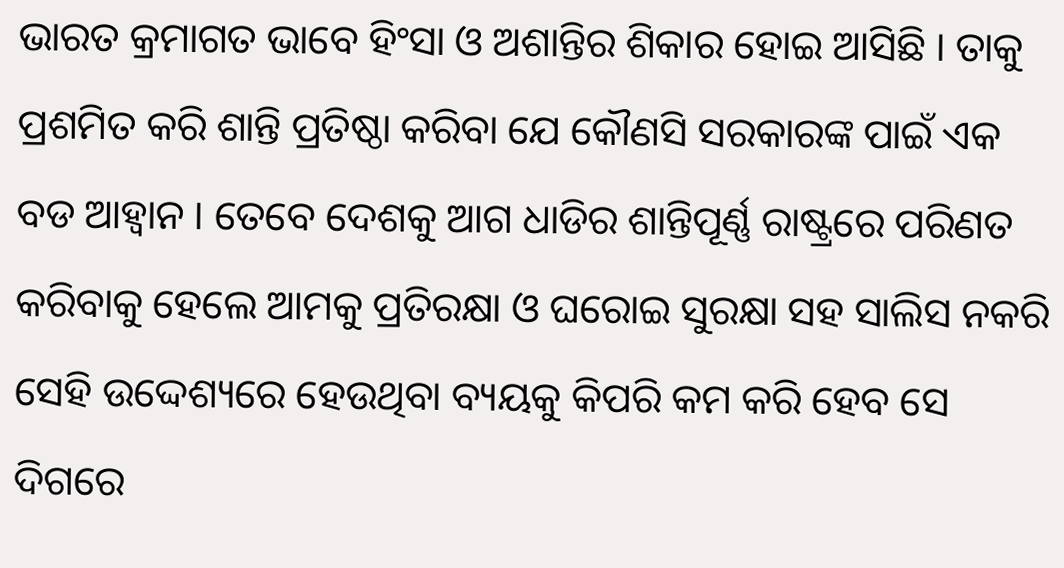ଭାରତ କ୍ରମାଗତ ଭାବେ ହିଂସା ଓ ଅଶାନ୍ତିର ଶିକାର ହୋଇ ଆସିଛି । ତାକୁ ପ୍ରଶମିତ କରି ଶାନ୍ତି ପ୍ରତିଷ୍ଠା କରିବା ଯେ କୌଣସି ସରକାରଙ୍କ ପାଇଁ ଏକ ବଡ ଆହ୍ୱାନ । ତେବେ ଦେଶକୁ ଆଗ ଧାଡିର ଶାନ୍ତିପୂର୍ଣ୍ଣ ରାଷ୍ଟ୍ରରେ ପରିଣତ କରିବାକୁ ହେଲେ ଆମକୁ ପ୍ରତିରକ୍ଷା ଓ ଘରୋଇ ସୁରକ୍ଷା ସହ ସାଲିସ ନକରି ସେହି ଉଦ୍ଦେଶ୍ୟରେ ହେଉଥିବା ବ୍ୟୟକୁ କିପରି କମ କରି ହେବ ସେ ଦିଗରେ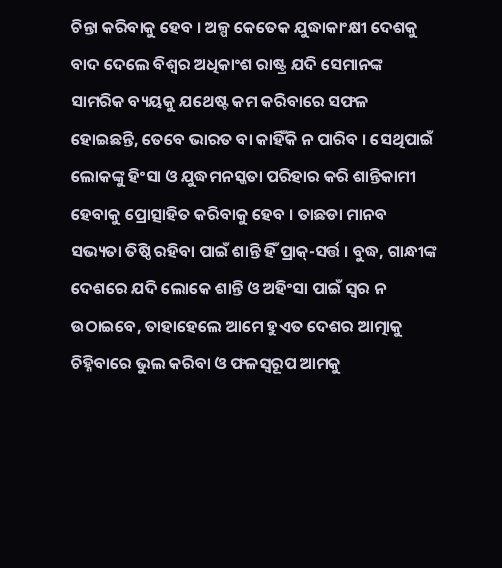ଚିନ୍ତା କରିବାକୁ ହେବ । ଅଳ୍ପ କେତେକ ଯୁଦ୍ଧାକାଂକ୍ଷୀ ଦେଶକୁ ବାଦ ଦେଲେ ବିଶ୍ୱର ଅଧିକାଂଶ ରାଷ୍ଟ୍ର ଯଦି ସେମାନଙ୍କ ସାମରିକ ବ୍ୟୟକୁ ଯଥେଷ୍ଟ କମ କରିବାରେ ସଫଳ ହୋଇଛନ୍ତି, ତେବେ ଭାରତ ବା କାହିଁକି ନ ପାରିବ । ସେଥିପାଇଁ ଲୋକଙ୍କୁ ହିଂସା ଓ ଯୁଦ୍ଧମନସ୍କତା ପରିହାର କରି ଶାନ୍ତିକାମୀ ହେବାକୁ ପ୍ରୋତ୍ସାହିତ କରିବାକୁ ହେବ । ତାଛଡା ମାନବ ସଭ୍ୟତା ତିଷ୍ଠି ରହିବା ପାଇଁ ଶାନ୍ତି ହିଁ ପ୍ରାକ୍-ସର୍ତ୍ତ । ବୁଦ୍ଧ, ଗାନ୍ଧୀଙ୍କ ଦେଶରେ ଯଦି ଲୋକେ ଶାନ୍ତି ଓ ଅହିଂସା ପାଇଁ ସ୍ୱର ନ ଉଠାଇବେ, ତାହାହେଲେ ଆମେ ହୁଏତ ଦେଶର ଆତ୍ମାକୁ ଚିହ୍ନିବାରେ ଭୁଲ କରିବା ଓ ଫଳସ୍ୱରୂପ ଆମକୁ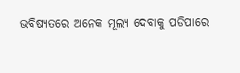ଭବିଷ୍ୟତରେ ଅନେକ ମୂଲ୍ୟ ଦେବାକୁ ପଡିପାରେ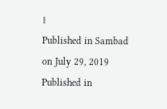।
Published in Sambad on July 29, 2019
Published in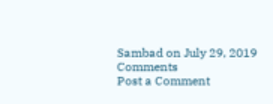Sambad on July 29, 2019
Comments
Post a Comment